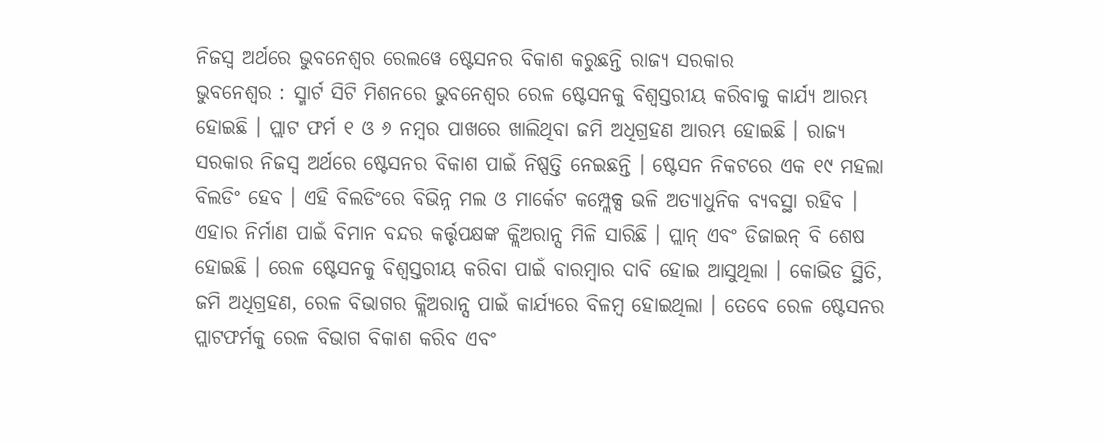ନିଜସ୍ୱ ଅର୍ଥରେ ଭୁବନେଶ୍ୱର ରେଲୱେ ଷ୍ଟେସନର ବିକାଶ କରୁଛନ୍ତି ରାଜ୍ୟ ସରକାର
ଭୁବନେଶ୍ୱର : ସ୍ମାର୍ଟ ସିଟି ମିଶନରେ ଭୁବନେଶ୍ୱର ରେଳ ଷ୍ଟେସନକୁ ବିଶ୍ୱସ୍ତରୀୟ କରିବାକୁ କାର୍ଯ୍ୟ ଆରମ୍ଭ ହୋଇଛି । ପ୍ଲାଟ ଫର୍ମ ୧ ଓ ୬ ନମ୍ବର ପାଖରେ ଖାଲିଥିବା ଜମି ଅଧିଗ୍ରହଣ ଆରମ୍ଭ ହୋଇଛି । ରାଜ୍ୟ ସରକାର ନିଜସ୍ୱ ଅର୍ଥରେ ଷ୍ଟେସନର ବିକାଶ ପାଇଁ ନିଷ୍ପତ୍ତି ନେଇଛନ୍ତି । ଷ୍ଟେସନ ନିକଟରେ ଏକ ୧୯ ମହଲା ବିଲଡିଂ ହେବ । ଏହି ବିଲଡିଂରେ ବିଭିନ୍ନ ମଲ ଓ ମାର୍କେଟ କମ୍ପ୍ଲେକ୍ସ ଭଳି ଅତ୍ୟାଧୁନିକ ବ୍ୟବସ୍ଥା ରହିବ । ଏହାର ନିର୍ମାଣ ପାଇଁ ବିମାନ ବନ୍ଦର କର୍ତ୍ତୃପକ୍ଷଙ୍କ କ୍ଲିଅରାନ୍ସ ମିଳି ସାରିଛି । ପ୍ଲାନ୍ ଏବଂ ଡିଜାଇନ୍ ବି ଶେଷ ହୋଇଛି । ରେଳ ଷ୍ଟେସନକୁ ବିଶ୍ୱସ୍ତରୀୟ କରିବା ପାଇଁ ବାରମ୍ବାର ଦାବି ହୋଇ ଆସୁଥିଲା । କୋଭିଡ ସ୍ଥିତି, ଜମି ଅଧିଗ୍ରହଣ, ରେଳ ବିଭାଗର କ୍ଲିଅରାନ୍ସ ପାଇଁ କାର୍ଯ୍ୟରେ ବିଳମ୍ବ ହୋଇଥିଲା । ତେବେ ରେଳ ଷ୍ଟେସନର ପ୍ଲାଟଫର୍ମକୁ ରେଳ ବିଭାଗ ବିକାଶ କରିବ ଏବଂ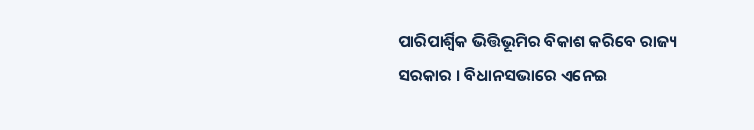ପାରିପାର୍ଶ୍ୱିକ ଭିତ୍ତିଭୂମିର ବିକାଶ କରିବେ ରାଜ୍ୟ ସରକାର । ବିଧାନସଭାରେ ଏନେଇ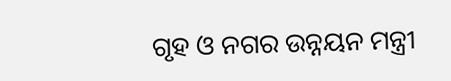ଗୃହ ଓ ନଗର ଉନ୍ନୟନ ମନ୍ତ୍ରୀ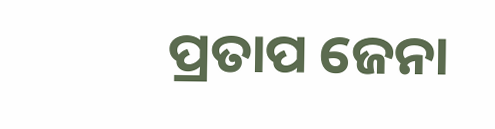ପ୍ରତାପ ଜେନା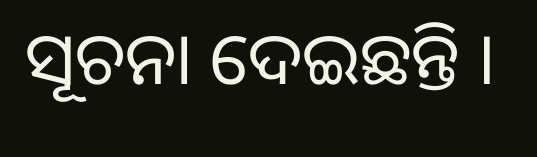ସୂଚନା ଦେଇଛନ୍ତି ।